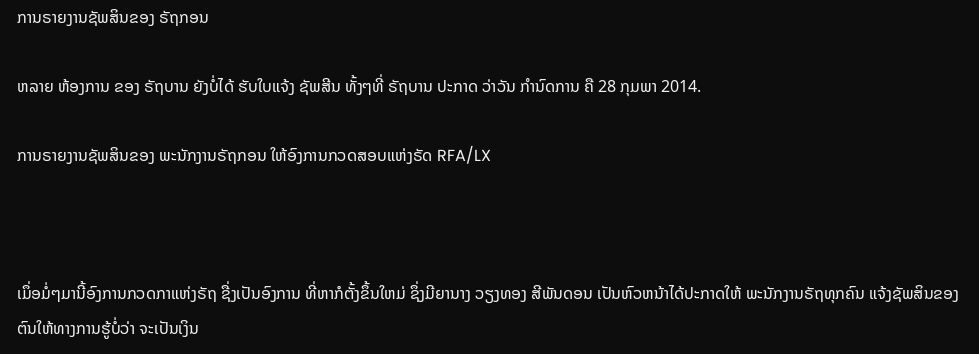ການຣາຍງານຊັພສິນຂອງ ຣັຖກອນ

ຫລາຍ ຫ້ອງການ ຂອງ ຣັຖບານ ຍັງບໍ່ໄດ້ ຮັບໃບແຈ້ງ ຊັພສີນ ທັ້ງໆທີ່ ຣັຖບານ ປະກາດ ວ່າວັນ ກໍານົດການ ຄື 28 ກຸມພາ 2014.

ການຣາຍງານຊັພສິນຂອງ ພະນັກງານຣັຖກອນ ໃຫ້ອົງການກວດສອບແຫ່ງຣັດ RFA/LX



ເມຶ່ອມໍ່ໆມານີ້ອົງການກວດກາແຫ່ງຣັຖ ຊື່ງເປັນອົງການ ທີ່ຫາກໍຕັ້ງຂຶ້ນໃຫມ່ ຊຶ່ງມີຍານາງ ວຽງທອງ ສີພັນດອນ ເປັນຫົວຫນ້າໄດ້ປະກາດໃຫ້ ພະນັກງານຣັຖທຸກຄົນ ແຈ້ງຊັພສິນຂອງຕົນໃຫ້ທາງການຮູ້ບໍ່ວ່າ ຈະເປັນເງິນ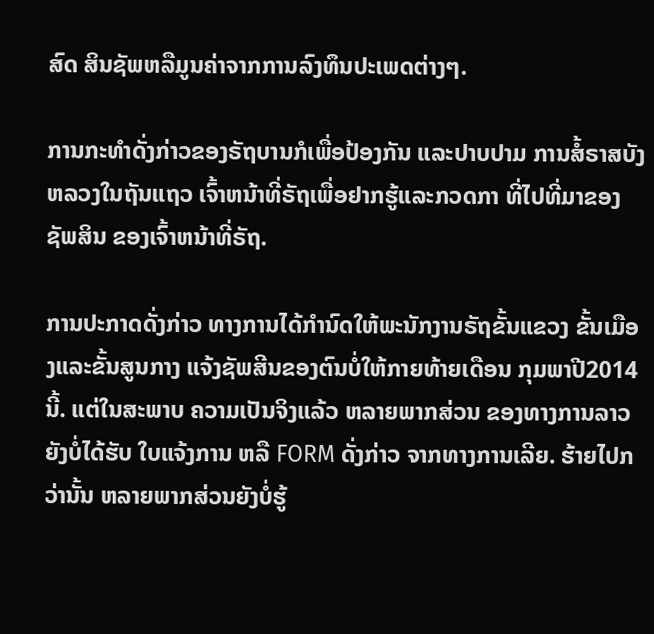ສົດ ສິນຊັພຫລືມູນຄ່າຈາກການລົງທຶນປະເພດຕ່າງໆ.

ການກະທຳດັ່ງກ່າວຂອງຣັຖບານກໍເພື່ອປ້ອງກັນ ແລະປາບປາມ ການສໍ້ຣາສບັງຫລວງໃນຖັນແຖວ ເຈົ້າຫນ້າທີ່ຣັຖເພື່ອຢາກຮູ້ແລະກວດກາ ທີ່ໄປທີ່ມາຂອງຊັພສິນ ຂອງເຈົ້າຫນ້າທີ່ຣັຖ.

ການປະກາດດັ່ງກ່າວ ທາງການໄດ້ກຳນົດໃຫ້ພະນັກງານຣັຖຂັ້ນແຂວງ ຂັ້ນເມືອງແລະຂັ້ນສູນກາງ ແຈ້ງຊັພສີນຂອງຕົນບໍ່ໃຫ້ກາຍທ້າຍເດືອນ ກຸມພາປີ2014 ນີ້. ແຕ່ໃນສະພາບ ຄວາມເປັນຈິງແລ້ວ ຫລາຍພາກສ່ວນ ຂອງທາງການລາວ ຍັງບໍ່ໄດ້ຮັບ ໃບແຈ້ງການ ຫລື FORM ດັ່ງກ່າວ ຈາກທາງການເລີຍ. ຮ້າຍໄປກວ່ານັ້ນ ຫລາຍພາກສ່ວນຍັງບໍ່ຮູ້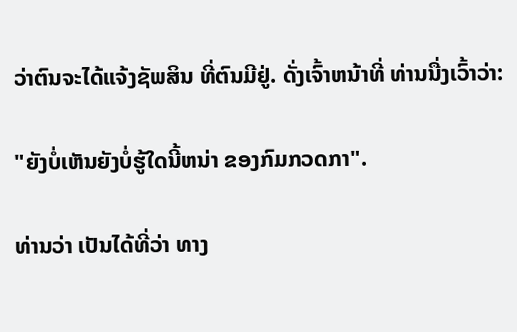ວ່າຕົນຈະໄດ້ແຈ້ງຊັພສິນ ທີ່ຕົນມີຢູ່. ດັ່ງເຈົ້າຫນ້າທີ່ ທ່ານນື່ງເວົ້າວ່າ:

"ຍັງບໍ່ເຫັນຍັງບໍ່ຮູ້ໃດນີ້ຫນ່າ ຂອງກົມກວດກາ".

ທ່ານວ່າ ເປັນໄດ້ທີ່ວ່າ ທາງ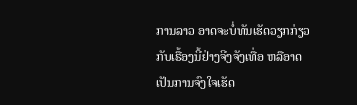ການລາວ ອາດຈະບໍ່ທັນເຮັດວຽກກ່ຽວກັບເຣື້ອງນີ້ຢ່າງຈີງຈັງເທື່ອ ຫລືອາດເປັນການຈົງໃຈເຮັດ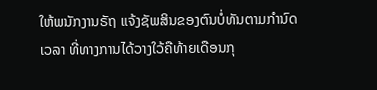ໃຫ້ພນັກງານຣັຖ ແຈ້ງຊັພສິນຂອງຕົນບໍ່ທັນຕາມກຳນົດເວລາ ທີ່ທາງການໄດ້ວາງໃວ້ຄືທ້າຍເດືອນກຸ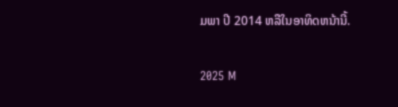ມພາ ປີ 2014 ຫລືໃນອາທິດຫນ້ານີ້.

2025 M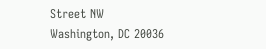Street NW
Washington, DC 20036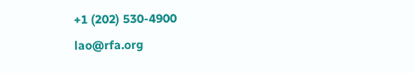+1 (202) 530-4900
lao@rfa.org